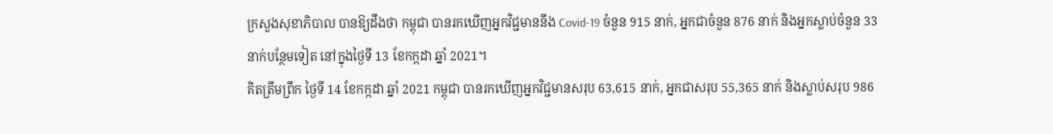ក្រសួងសុខាភិបាល បានឱ្យដឹងថា កម្ពុជា បានរកឃើញអ្នកវិជ្ជមាននឹង Covid-19 ចំនួន 915 នាក់, អ្នកជាចំនួន 876 នាក់ និងអ្នកស្លាប់ចំនួន 33 នាក់បន្ថែមទៀត នៅក្នុងថ្ងៃទី 13 ខែកក្កដា ឆ្នាំ 2021។
គិតត្រឹមព្រឹក ថ្ងៃទី 14 ខែកក្កដា ឆ្នាំ 2021 កម្ពុជា បានរកឃើញអ្នកវិជ្ជមានសរុប 63,615 នាក់, អ្នកជាសរុប 55,365 នាក់ និងស្លាប់សរុប 986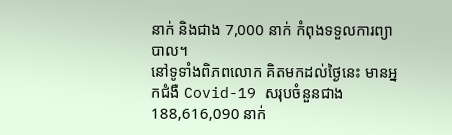នាក់ និងជាង 7,000 នាក់ កំពុងទទួលការព្យាបាល។
នៅទូទាំងពិភពលោក គិតមកដល់ថ្ងៃនេះ មានអ្នកជំងឺ Covid-19 សរុបចំនួនជាង 188,616,090 នាក់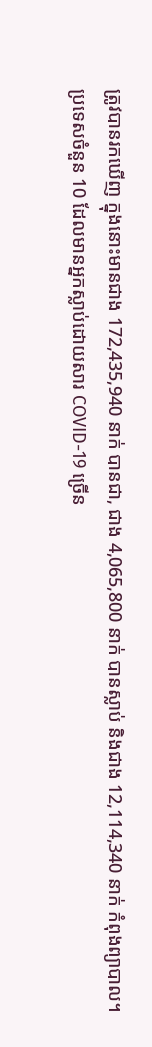ត្រូវបានរកឃើញ ក្នុងនោះមានជាង 172,435,940 នាក់ បានជា, ជាង 4,065,800 នាក់ បានស្លាប់ និងជាង 12,114,340 នាក់ កំពុងព្យាបាល។
ប្រទេសចំនួន 10 ដែលមានអ្នកស្លាប់ដោយសារ COVID-19 ច្រើន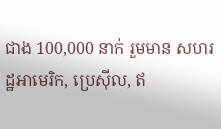ជាង 100,000 នាក់ រួមមាន សហរដ្ឋអាមេរិក, ប្រេស៊ីល, ឥ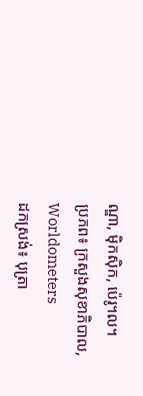ណ្ឌា, ម៉ិកស៊ិក, ប៉េរូ។ល។
ប្រភព៖ ក្រសួងសុខាភិបាល, Worldometers
ដកស្រង់៖ បុត្រា